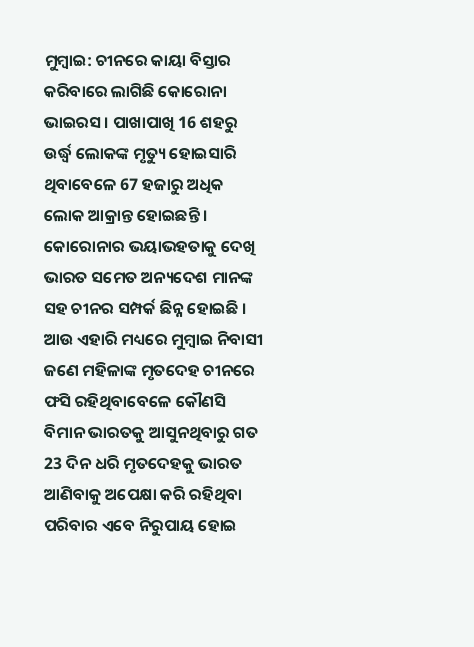ମୁମ୍ବାଇ: ଚୀନରେ କାୟା ବିସ୍ତାର କରିବାରେ ଲାଗିଛି କୋରୋନା ଭାଇରସ । ପାଖାପାଖି 16 ଶହରୁ ଉର୍ଦ୍ଧ୍ବ ଲୋକଙ୍କ ମୃତ୍ୟୁ ହୋଇସାରି ଥିବାବେଳେ 67 ହଜାରୁ ଅଧିକ ଲୋକ ଆକ୍ରାନ୍ତ ହୋଇଛନ୍ତି । କୋରୋନାର ଭୟାଭହତାକୁ ଦେଖି ଭାରତ ସମେତ ଅନ୍ୟଦେଶ ମାନଙ୍କ ସହ ଚୀନର ସମ୍ପର୍କ ଛିନ୍ନ ହୋଇଛି । ଆଉ ଏହାରି ମଧ୍ୟରେ ମୁମ୍ବାଇ ନିବାସୀ ଜଣେ ମହିଳାଙ୍କ ମୃତଦେହ ଚୀନରେ ଫସି ରହିଥିବାବେଳେ କୌଣସି ବିମାନ ଭାରତକୁ ଆସୁନଥିବାରୁ ଗତ 23 ଦିନ ଧରି ମୃତଦେହକୁ ଭାରତ ଆଣିବାକୁ ଅପେକ୍ଷା କରି ରହିଥିବା ପରିବାର ଏବେ ନିରୁପାୟ ହୋଇ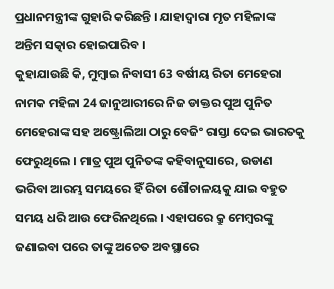ପ୍ରଧାନମନ୍ତ୍ରୀଙ୍କ ଗୁହାରି କରିଛନ୍ତି । ଯାହାଦ୍ବାରା ମୃତ ମହିଳାଙ୍କ ଅନ୍ତିମ ସତ୍କାର ହୋଇପାରିବ ।
କୁହାଯାଉଛି କି, ମୁମ୍ବାଇ ନିବାସୀ 63 ବର୍ଷୀୟ ରିତା ମେହେରା ନାମକ ମହିଳା 24 ଜାନୁଆରୀରେ ନିଜ ଡାକ୍ତର ପୁଅ ପୁନିତ ମେହେରାଙ୍କ ସହ ଅଷ୍ଟ୍ରୋଲିଆ ଠାରୁ ବେଜିଂ ରାସ୍ତା ଦେଇ ଭାରତକୁ ଫେରୁଥିଲେ । ମାତ୍ର ପୁଅ ପୁନିତଙ୍କ କହିବାନୁସାରେ, ଉଡାଣ ଭରିବା ଆରମ୍ଭ ସମୟରେ ହିଁ ରିତା ଶୌଚାଳୟକୁ ଯାଇ ବହୁତ ସମୟ ଧରି ଆଉ ଫେରିନଥିଲେ । ଏହାପରେ କ୍ରୁ ମେମ୍ବରଙ୍କୁ ଜଣାଇବା ପରେ ତାଙ୍କୁ ଅଚେତ ଅବସ୍ଥାରେ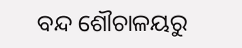ବନ୍ଦ ଶୌଚାଳୟରୁ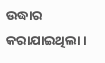ଉଦ୍ଧାର କରାଯାଇଥିଲା ।